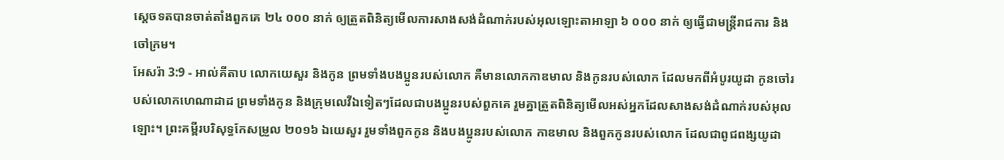ស្តេចទតបានចាត់តាំងពួកគេ ២៤ ០០០ នាក់ ឲ្យត្រួតពិនិត្យមើលការសាងសង់ដំណាក់របស់អុលឡោះតាអាឡា ៦ ០០០ នាក់ ឲ្យធ្វើជាមន្ត្រីរាជការ និងចៅក្រម។
អែសរ៉ា 3:9 - អាល់គីតាប លោកយេសួរ និងកូន ព្រមទាំងបងប្អូនរបស់លោក គឺមានលោកកាឌមាល និងកូនរបស់លោក ដែលមកពីអំបូរយូដា កូនចៅរបស់លោកហេណាដាដ ព្រមទាំងកូន និងក្រុមលេវីឯទៀតៗដែលជាបងប្អូនរបស់ពួកគេ រួមគ្នាត្រួតពិនិត្យមើលអស់អ្នកដែលសាងសង់ដំណាក់របស់អុលឡោះ។ ព្រះគម្ពីរបរិសុទ្ធកែសម្រួល ២០១៦ ឯយេសួរ រួមទាំងពួកកូន និងបងប្អូនរបស់លោក កាឌមាល និងពួកកូនរបស់លោក ដែលជាពូជពង្សយូដា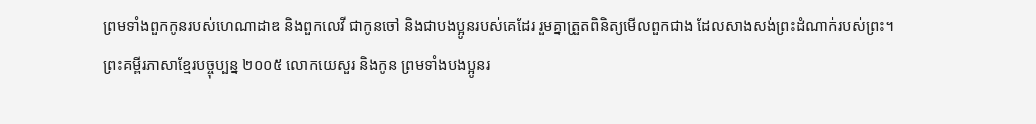ព្រមទាំងពួកកូនរបស់ហេណាដាឌ និងពួកលេវី ជាកូនចៅ និងជាបងប្អូនរបស់គេដែរ រួមគ្នាត្រួតពិនិត្យមើលពួកជាង ដែលសាងសង់ព្រះដំណាក់របស់ព្រះ។ ព្រះគម្ពីរភាសាខ្មែរបច្ចុប្បន្ន ២០០៥ លោកយេសួរ និងកូន ព្រមទាំងបងប្អូនរ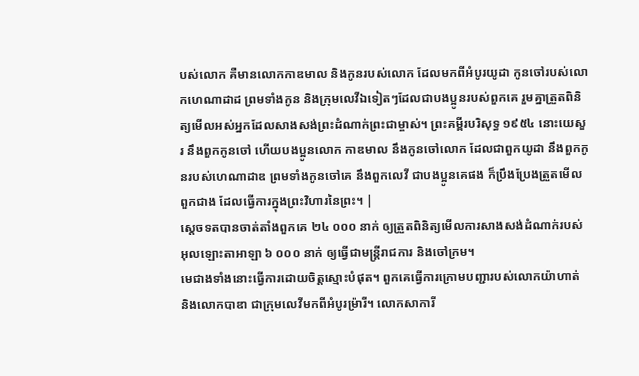បស់លោក គឺមានលោកកាឌមាល និងកូនរបស់លោក ដែលមកពីអំបូរយូដា កូនចៅរបស់លោកហេណាដាដ ព្រមទាំងកូន និងក្រុមលេវីឯទៀតៗដែលជាបងប្អូនរបស់ពួកគេ រួមគ្នាត្រួតពិនិត្យមើលអស់អ្នកដែលសាងសង់ព្រះដំណាក់ព្រះជាម្ចាស់។ ព្រះគម្ពីរបរិសុទ្ធ ១៩៥៤ នោះយេសួរ នឹងពួកកូនចៅ ហើយបងប្អូនលោក កាឌមាល នឹងកូនចៅលោក ដែលជាពួកយូដា នឹងពួកកូនរបស់ហេណាដាឌ ព្រមទាំងកូនចៅគេ នឹងពួកលេវី ជាបងប្អូនគេផង ក៏ប្រឹងប្រែងត្រួតមើលពួកជាង ដែលធ្វើការក្នុងព្រះវិហារនៃព្រះ។ |
ស្តេចទតបានចាត់តាំងពួកគេ ២៤ ០០០ នាក់ ឲ្យត្រួតពិនិត្យមើលការសាងសង់ដំណាក់របស់អុលឡោះតាអាឡា ៦ ០០០ នាក់ ឲ្យធ្វើជាមន្ត្រីរាជការ និងចៅក្រម។
មេជាងទាំងនោះធ្វើការដោយចិត្តស្មោះបំផុត។ ពួកគេធ្វើការក្រោមបញ្ជារបស់លោកយ៉ាហាត់ និងលោកបាឌា ជាក្រុមលេវីមកពីអំបូរម៉្រារី។ លោកសាការី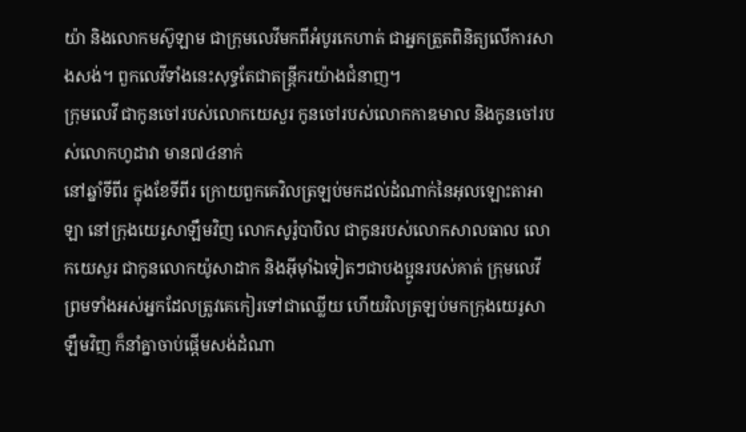យ៉ា និងលោកមស៊ូឡាម ជាក្រុមលេវីមកពីអំបូរកេហាត់ ជាអ្នកត្រួតពិនិត្យលើការសាងសង់។ ពួកលេវីទាំងនេះសុទ្ធតែជាតន្ត្រីករយ៉ាងជំនាញ។
ក្រុមលេវី ជាកូនចៅរបស់លោកយេសួរ កូនចៅរបស់លោកកាឌមាល និងកូនចៅរបស់លោកហូដាវា មាន៧៤នាក់
នៅឆ្នាំទីពីរ ក្នុងខែទីពីរ ក្រោយពួកគេវិលត្រឡប់មកដល់ដំណាក់នៃអុលឡោះតាអាឡា នៅក្រុងយេរូសាឡឹមវិញ លោកសូរ៉ូបាបិល ជាកូនរបស់លោកសាលធាល លោកយេសួរ ជាកូនលោកយ៉ូសាដាក និងអ៊ីមុាំឯទៀតៗជាបងប្អូនរបស់គាត់ ក្រុមលេវី ព្រមទាំងអស់អ្នកដែលត្រូវគេកៀរទៅជាឈ្លើយ ហើយវិលត្រឡប់មកក្រុងយេរូសាឡឹមវិញ ក៏នាំគ្នាចាប់ផ្ដើមសង់ដំណា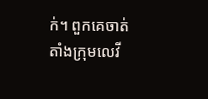ក់។ ពួកគេចាត់តាំងក្រុមលេវី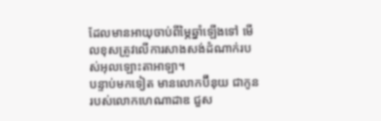ដែលមានអាយុចាប់ពីម្ភៃឆ្នាំឡើងទៅ មើលខុសត្រូវលើការសាងសង់ដំណាក់របស់អុលឡោះតាអាឡា។
បន្ទាប់មកទៀត មានលោកប៊ីនុយ ជាកូនរបស់លោកហេណាដាឌ ជួស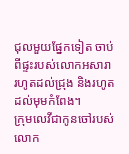ជុលមួយផ្នែកទៀត ចាប់ពីផ្ទះរបស់លោកអសារា រហូតដល់ជ្រុង និងរហូតដល់មុមកំពែង។
ក្រុមលេវីជាកូនចៅរបស់លោក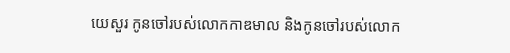យេសួរ កូនចៅរបស់លោកកាឌមាល និងកូនចៅរបស់លោក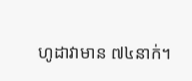ហូដាវាមាន ៧៤នាក់។